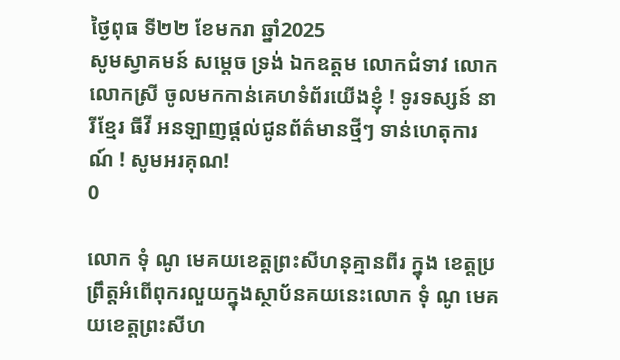ថ្ងៃពុធ ទី២២ ខែមករា ឆ្នាំ2025
សូមស្វាគមន៍ សម្តេច ទ្រង់ ឯកឧត្តម លោកជំទាវ លោក លោកស្រី ចូលមកកាន់គេហទំព័រយើងខ្ញុំ ! ទូរទស្សន៍ នារីខ្មែរ ធីវី អនឡាញផ្តល់ជូនព័ត៌មានថ្មីៗ ទាន់ហេតុការណ៍ ! សូមអរគុណ!
0

លោក ទុំ ណូ មេគយខេត្តព្រះសីហនុគ្មានពីរ ក្នុង ខេត្តប្រព្រឹត្តអំពើពុករលួយក្នុងស្ថាប័នគយនេះលោក ទុំ ណូ មេគយខេត្តព្រះសីហ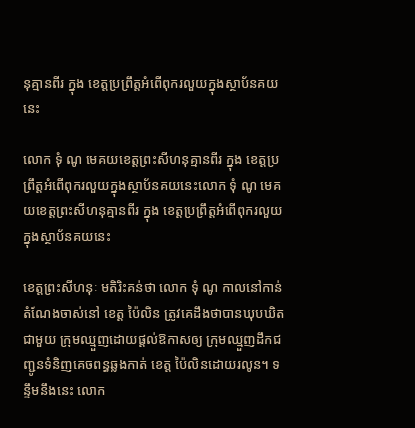នុគ្មានពីរ ក្នុង ខេត្តប្រព្រឹត្តអំពើពុករលួយក្នុងស្ថាប័នគយនេះ

លោក ទុំ ណូ មេគយខេត្តព្រះសីហនុគ្មានពីរ ក្នុង ខេត្តប្រព្រឹត្តអំពើពុករលួយក្នុងស្ថាប័នគយនេះលោក ទុំ ណូ មេគយខេត្តព្រះសីហនុគ្មានពីរ ក្នុង ខេត្តប្រព្រឹត្តអំពើពុករលួយក្នុងស្ថាប័នគយនេះ

ខេត្តព្រះសីហនុៈ មតិរិះគន់ថា លោក ទុំ ណូ កាលនៅកាន់តំណែងចាស់នៅ ខេត្ត ប៉ៃលិន ត្រូវគេដឹងថាបានឃុបឃិតជាមួយ ក្រុមឈ្មួញដោយផ្តល់ឱកាសឲ្យ ក្រុមឈ្មួញដឹកជញ្ជូនទំនិញគេចពន្ធឆ្លងកាត់ ខេត្ត ប៉ៃលិនដោយរលូន។ ទន្ទឹមនឹងនេះ លោក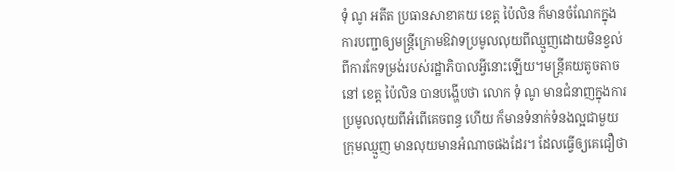ទុំ ណូ អតីត ប្រធានសាខាគយ ខេត្ត ប៉ៃលិន ក៏មានចំណែកក្នុង ការបញ្ជាឲ្យមន្ត្រីក្រោមឱវាទប្រមូលលុយពីឈ្មួញដោយមិនខ្វល់ពីការកែទម្រង់របស់រដ្ឋាភិបាលអ្វីនោះឡើយ។មន្ត្រីគយតូចតាចនៅ ខេត្ត ប៉ៃលិន បានបង្ហើបថា លោក ទុំ ណូ មានជំនាញក្នុងការប្រមូលលុយពីអំពើគេចពន្ធ ហើយ ក៏មានទំនាក់ទំនងល្អជាមួយក្រុមឈ្មួញ មានលុយមានអំណាចផងដែរ។ ដែលធ្វើឲ្យគេជឿថា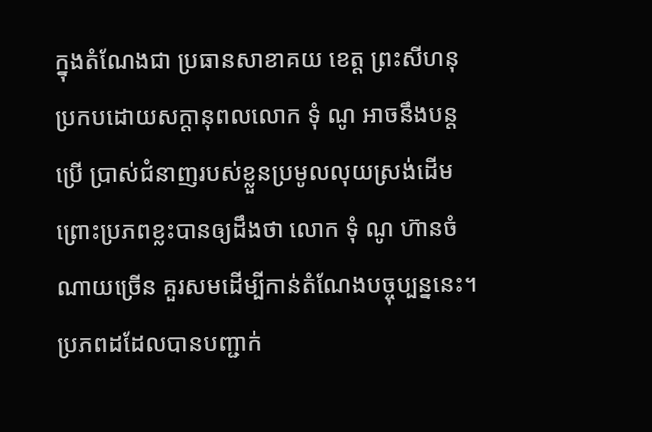ក្នុងតំណែងជា ប្រធានសាខាគយ ខេត្ត ព្រះសីហនុ ប្រកបដោយសក្តានុពលលោក ទុំ ណូ អាចនឹងបន្តប្រើ ប្រាស់ជំនាញរបស់ខ្លួនប្រមូលលុយស្រង់ដើមព្រោះប្រភពខ្លះបានឲ្យដឹងថា លោក ទុំ ណូ ហ៊ានចំណាយច្រើន គួរសមដើម្បីកាន់តំណែងបច្ចុប្បន្ននេះ។ប្រភពដដែលបានបញ្ជាក់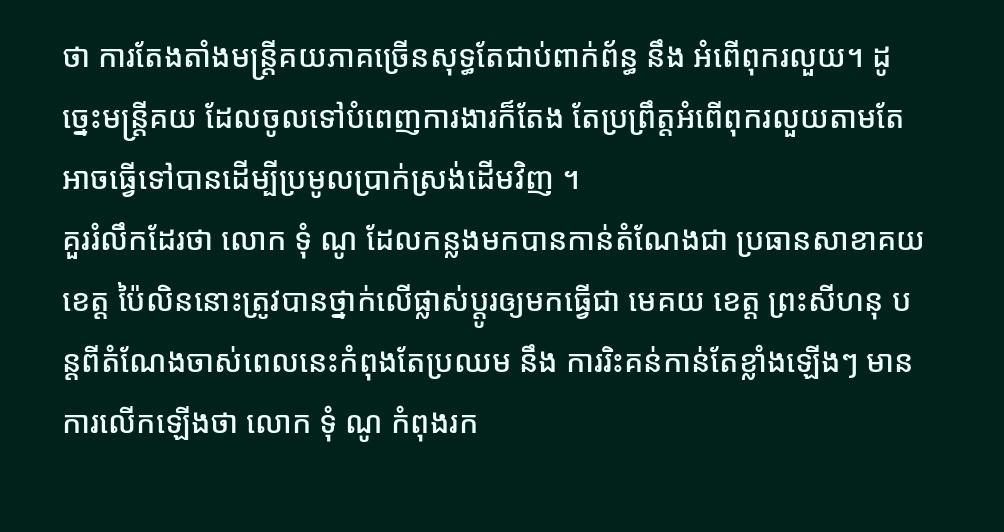ថា ការតែងតាំងមន្ត្រីគយភាគច្រើនសុទ្ធតែជាប់ពាក់ព័ន្ធ នឹង អំពើពុករលួយ។ ដូច្នេះមន្ត្រីគយ ដែលចូលទៅបំពេញការងារក៏តែង តែប្រព្រឹត្តអំពើពុករលួយតាមតែអាចធ្វើទៅបានដើម្បីប្រមូលប្រាក់ស្រង់ដើមវិញ ។
គួររំលឹកដែរថា លោក ទុំ ណូ ដែលកន្លងមកបានកាន់តំណែងជា ប្រធានសាខាគយ ខេត្ត ប៉ៃលិននោះត្រូវបានថ្នាក់លើផ្លាស់ប្តូរឲ្យមកធ្វើជា មេគយ ខេត្ត ព្រះសីហនុ បន្តពីតំណែងចាស់ពេលនេះកំពុងតែប្រឈម នឹង ការរិះគន់កាន់តែខ្លាំងឡើងៗ មានការលើកឡើងថា លោក ទុំ ណូ កំពុងរក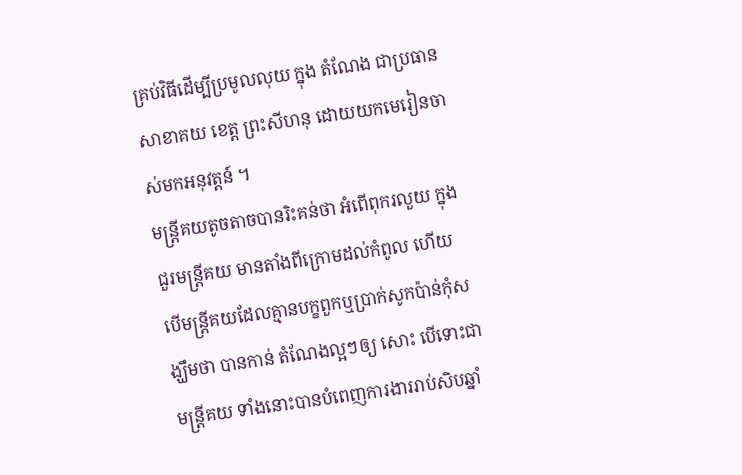គ្រប់វិធីដើម្បីប្រមូលលុយ ក្នុង តំណែង ជាប្រធានសាខាគយ ខេត្ត ព្រះសីហនុ ដោយយកមេរៀនចាស់មកអនុវត្តន៍ ។
មន្ត្រីគយតូចតាចបានរិះគន់ថា អំពើពុករលួយ ក្នុងជួរមន្ត្រីគយ មានតាំងពីក្រោមដល់កំពូល ហើយ បើមន្ត្រីគយដែលគ្មានបក្ខពួកឬប្រាក់សូកប៉ាន់កុំសង្ឃឹមថា បានកាន់ តំណែងល្អៗឲ្យ សោះ បើទោះជា មន្ត្រីគយ ទាំងនោះបានបំពេញការងាររាប់សិបឆ្នាំ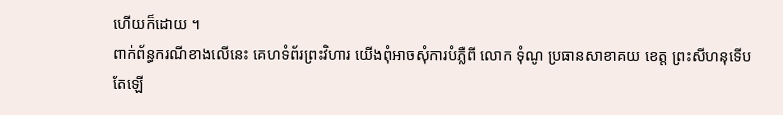ហើយក៏ដោយ ។
ពាក់ព័ន្ធករណីខាងលើនេះ គេហទំព័រព្រះវិហារ យើងពុំអាចសុំការបំភ្លឺពី លោក ទុំណូ ប្រធានសាខាគយ ខេត្ត ព្រះសីហនុទើបតែឡើ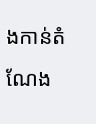ងកាន់តំណែង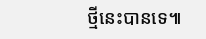ថ្មីនេះបានទេ៕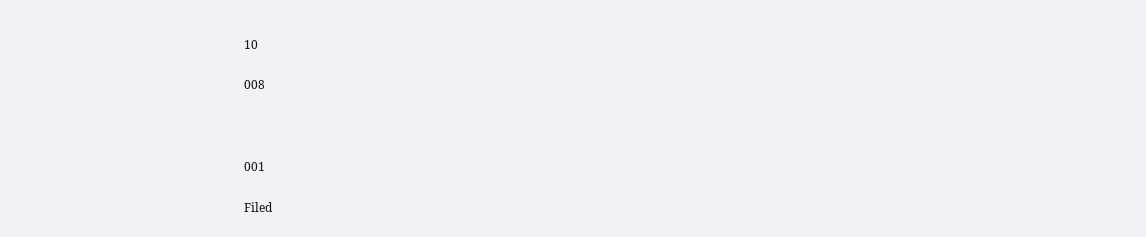10

008



001

Filed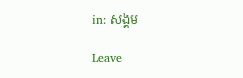in: សង្គម

Leave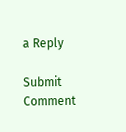a Reply

Submit Comment